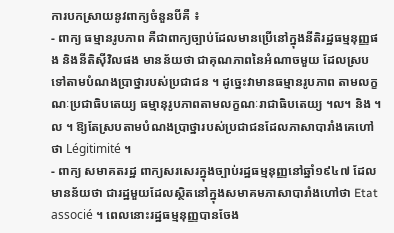ការបកស្រាយនូវពាក្យចំនួនបីគឺ ៖
- ពាក្យ ធម្មានរូបភាព គឺជាពាក្យច្បាប់ដែលមានប្រើនៅក្នុងនីតិរដ្ឋធម្មនុញ្ញផង និងនីតិស៊ីវិលផង មានន័យថា ជាគុណភាពនៃអំណាចមួយ ដែលស្របទៅតាមបំណងប្រាថ្នារបស់ប្រជាជន ។ ដូច្នេះវាមានធម្មានរូបភាព តាមលក្ខណៈប្រជាធិបតេយ្យ ធម្មានុរូបភាពតាមលក្ខណៈរាជាធិបតេយ្យ ។ល។ និង ។ល ។ ឱ្យតែស្របតាមបំណងប្រាថ្នារបស់ប្រជាជនដែលភាសាបារាំងគេហៅថា Légitimité ។
- ពាក្យ សមាគតរដ្ឋ ពាក្យសរសេរក្នុងច្បាប់រដ្ឋធម្មនុញ្ញនៅឆ្នាំ១៩៤៧ ដែលមានន័យថា ជារដ្ឋមួយដែលស្ថិតនៅក្នុងសមាគមភាសាបារាំងហៅថា Etat associé ។ ពេលនោះរដ្ឋធម្មនុញ្ញបានចែង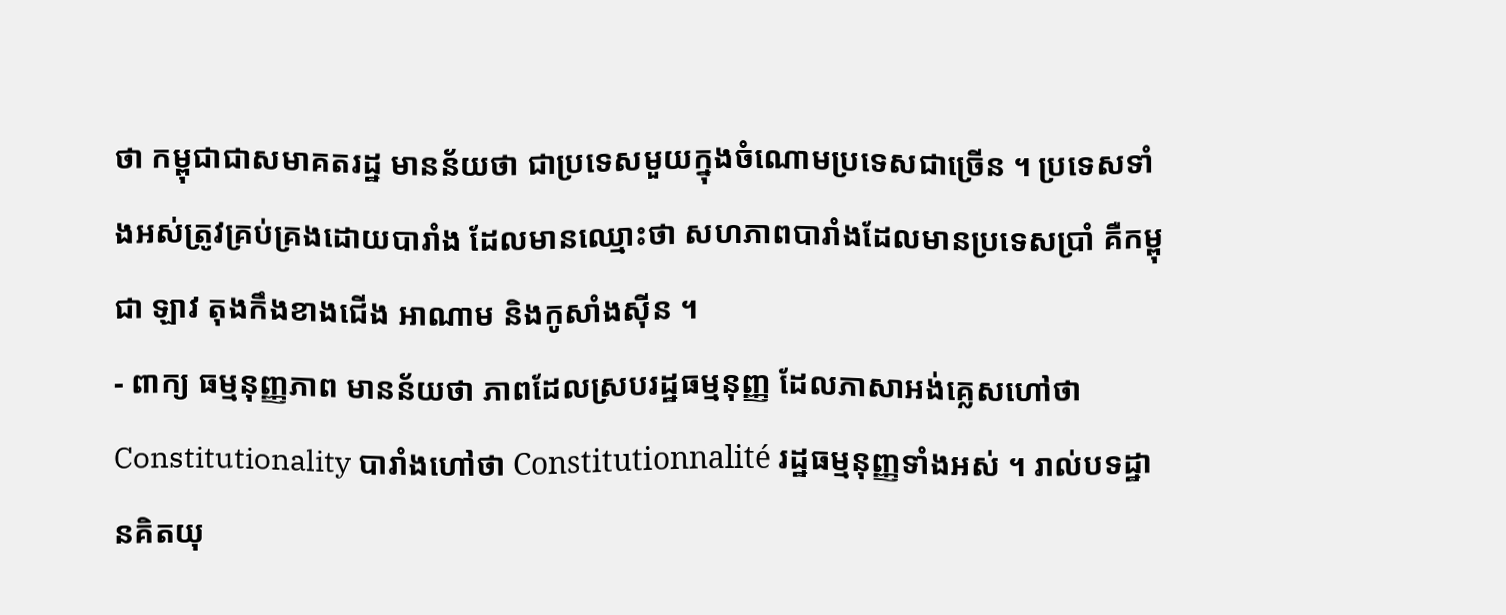ថា កម្ពុជាជាសមាគតរដ្ឋ មានន័យថា ជាប្រទេសមួយក្នុងចំណោមប្រទេសជាច្រើន ។ ប្រទេសទាំងអស់ត្រូវគ្រប់គ្រងដោយបារាំង ដែលមានឈ្មោះថា សហភាពបារាំងដែលមានប្រទេសប្រាំ គឺកម្ពុជា ឡាវ តុងកឹងខាងជើង អាណាម និងកូសាំងស៊ីន ។
- ពាក្យ ធម្មនុញ្ញភាព មានន័យថា ភាពដែលស្របរដ្ឋធម្មនុញ្ញ ដែលភាសាអង់គ្លេសហៅថា Constitutionality បារាំងហៅថា Constitutionnalité រដ្ឋធម្មនុញ្ញទាំងអស់ ។ រាល់បទដ្ឋានគិតយុ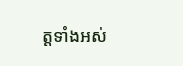ត្តទាំងអស់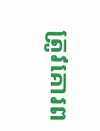ត្រូវគោរព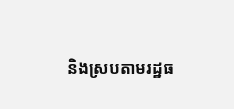និងស្របតាមរដ្ឋធ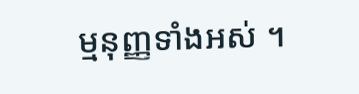ម្មនុញ្ញទាំងអស់ ។